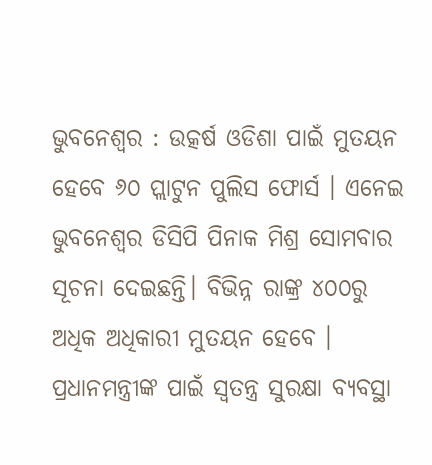ଭୁବନେଶ୍ୱର : ଉତ୍କର୍ଷ ଓଡିଶା ପାଇଁ ମୁତୟନ ହେବେ ୬୦ ପ୍ଲାଟୁନ ପୁଲିସ ଫୋର୍ସ । ଏନେଇ ଭୁବନେଶ୍ୱର ଡିସିପି ପିନାକ ମିଶ୍ର ସୋମବାର ସୂଚନା ଦେଇଛନ୍ତି। ବିଭିନ୍ନ ରାଙ୍କ୍ର ୪୦୦ରୁ ଅଧିକ ଅଧିକାରୀ ମୁତୟନ ହେବେ । ପ୍ରଧାନମନ୍ତ୍ରୀଙ୍କ ପାଇଁ ସ୍ୱତନ୍ତ୍ର ସୁରକ୍ଷା ବ୍ୟବସ୍ଥା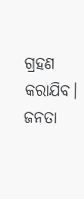ଗ୍ରହଣ କରାଯିବ। ଜନତା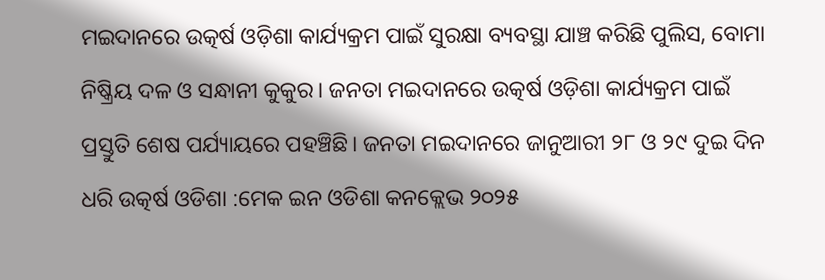ମଇଦାନରେ ଉତ୍କର୍ଷ ଓଡ଼ିଶା କାର୍ଯ୍ୟକ୍ରମ ପାଇଁ ସୁରକ୍ଷା ବ୍ୟବସ୍ଥା ଯାଞ୍ଚ କରିଛି ପୁଲିସ, ବୋମା ନିଷ୍କ୍ରିୟ ଦଳ ଓ ସନ୍ଧାନୀ କୁକୁର। ଜନତା ମଇଦାନରେ ଉତ୍କର୍ଷ ଓଡ଼ିଶା କାର୍ଯ୍ୟକ୍ରମ ପାଇଁ ପ୍ରସ୍ତୁତି ଶେଷ ପର୍ଯ୍ୟାୟରେ ପହଞ୍ଚିଛି। ଜନତା ମଇଦାନରେ ଜାନୁଆରୀ ୨୮ ଓ ୨୯ ଦୁଇ ଦିନ ଧରି ଉତ୍କର୍ଷ ଓଡିଶା :ମେକ ଇନ ଓଡିଶା କନକ୍ଲେଭ ୨୦୨୫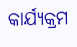କାର୍ଯ୍ୟକ୍ରମ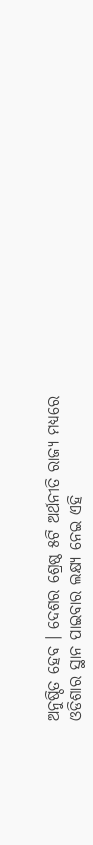ଅନୁଷ୍ଠିତ ହେବ । ଦେଶର ଶ୍ରେଷ୍ଠ ୫ଟି ଅର୍ଥନୀତି ରାଜ୍ୟ ମଧ୍ୟରେ ଓଡିଶାର ସ୍ଥାନ ପାଇବାର ଲକ୍ଷ୍ୟ ନେଇ ଏହି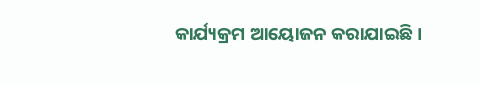କାର୍ଯ୍ୟକ୍ରମ ଆୟୋଜନ କରାଯାଇଛି।